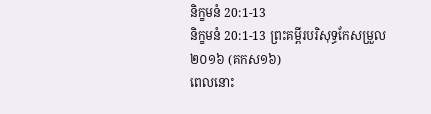និក្ខមនំ 20:1-13
និក្ខមនំ 20:1-13 ព្រះគម្ពីរបរិសុទ្ធកែសម្រួល ២០១៦ (គកស១៦)
ពេលនោះ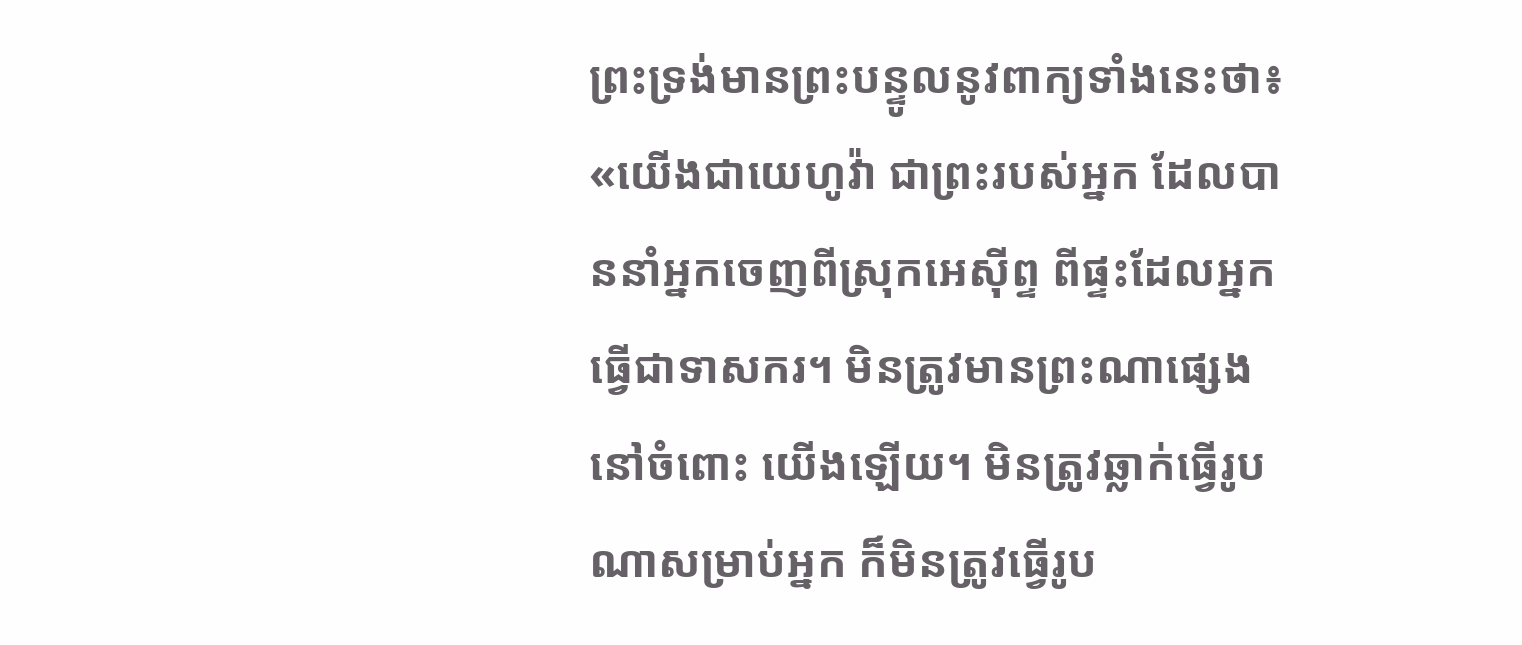ព្រះទ្រង់មានព្រះបន្ទូលនូវពាក្យទាំងនេះថា៖ «យើងជាយេហូវ៉ា ជាព្រះរបស់អ្នក ដែលបាននាំអ្នកចេញពីស្រុកអេស៊ីព្ទ ពីផ្ទះដែលអ្នកធ្វើជាទាសករ។ មិនត្រូវមានព្រះណាផ្សេងនៅចំពោះ យើងឡើយ។ មិនត្រូវឆ្លាក់ធ្វើរូបណាសម្រាប់អ្នក ក៏មិនត្រូវធ្វើរូប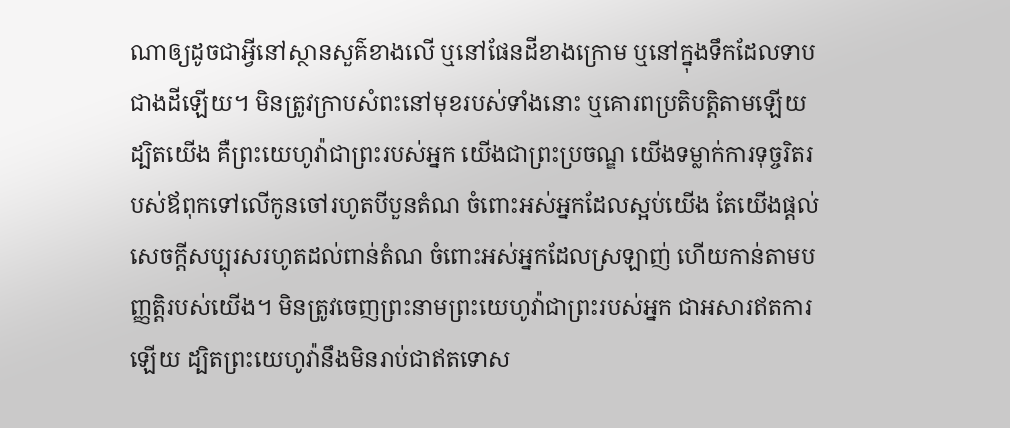ណាឲ្យដូចជាអ្វីនៅស្ថានសួគ៌ខាងលើ ឬនៅផែនដីខាងក្រោម ឬនៅក្នុងទឹកដែលទាបជាងដីឡើយ។ មិនត្រូវក្រាបសំពះនៅមុខរបស់ទាំងនោះ ឬគោរពប្រតិបត្តិតាមឡើយ ដ្បិតយើង គឺព្រះយេហូវ៉ាជាព្រះរបស់អ្នក យើងជាព្រះប្រចណ្ឌ យើងទម្លាក់ការទុច្ចរិតរបស់ឪពុកទៅលើកូនចៅរហូតបីបួនតំណ ចំពោះអស់អ្នកដែលស្អប់យើង តែយើងផ្តល់សេចក្ដីសប្បុរសរហូតដល់ពាន់តំណ ចំពោះអស់អ្នកដែលស្រឡាញ់ ហើយកាន់តាមបញ្ញត្តិរបស់យើង។ មិនត្រូវចេញព្រះនាមព្រះយេហូវ៉ាជាព្រះរបស់អ្នក ជាអសារឥតការឡើយ ដ្បិតព្រះយេហូវ៉ានឹងមិនរាប់ជាឥតទោស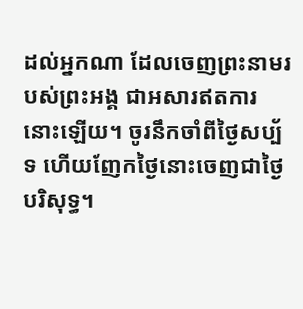ដល់អ្នកណា ដែលចេញព្រះនាមរបស់ព្រះអង្គ ជាអសារឥតការនោះឡើយ។ ចូរនឹកចាំពីថ្ងៃសប្ប័ទ ហើយញែកថ្ងៃនោះចេញជាថ្ងៃបរិសុទ្ធ។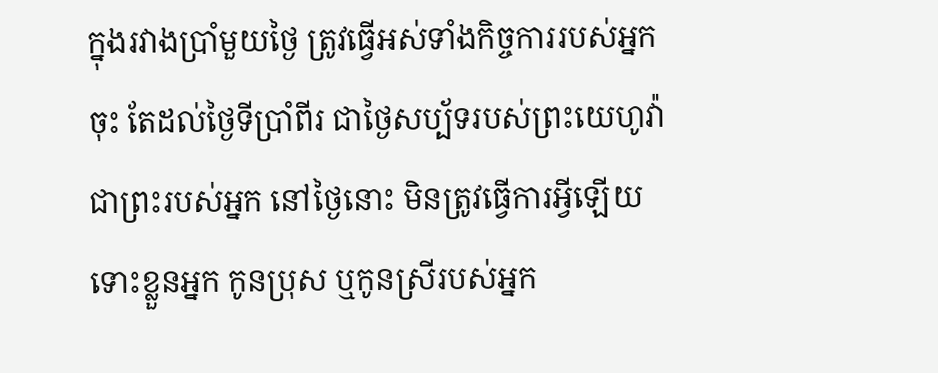ក្នុងរវាងប្រាំមួយថ្ងៃ ត្រូវធ្វើអស់ទាំងកិច្ចការរបស់អ្នកចុះ តែដល់ថ្ងៃទីប្រាំពីរ ជាថ្ងៃសប្ប័ទរបស់ព្រះយេហូវ៉ាជាព្រះរបស់អ្នក នៅថ្ងៃនោះ មិនត្រូវធ្វើការអ្វីឡើយ ទោះខ្លួនអ្នក កូនប្រុស ឬកូនស្រីរបស់អ្នក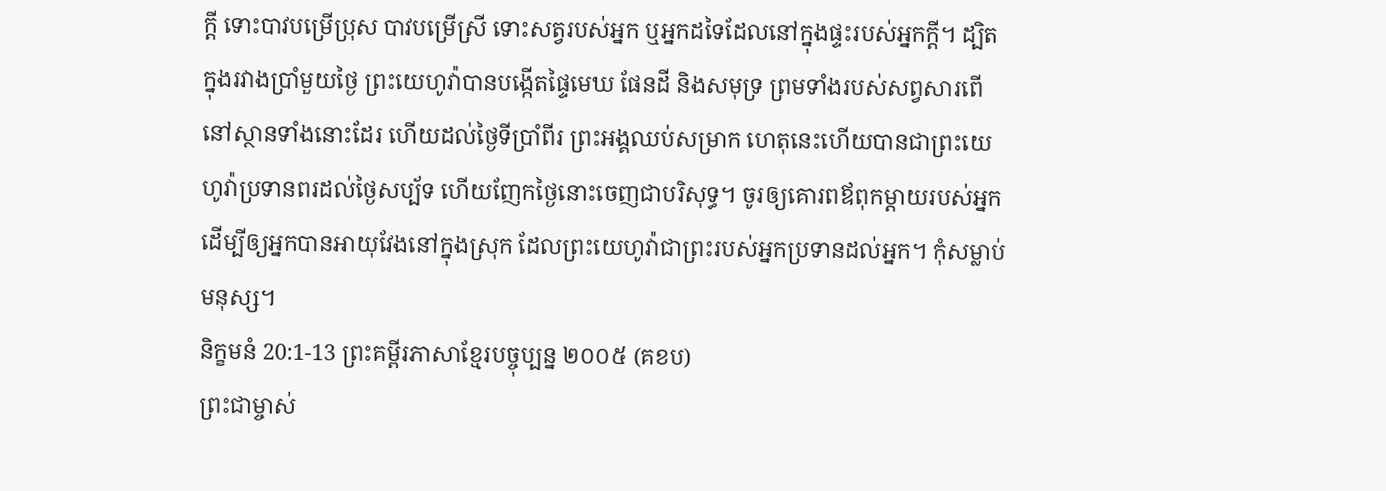ក្តី ទោះបាវបម្រើប្រុស បាវបម្រើស្រី ទោះសត្វរបស់អ្នក ឬអ្នកដទៃដែលនៅក្នុងផ្ទះរបស់អ្នកក្ដី។ ដ្បិតក្នុងរវាងប្រាំមួយថ្ងៃ ព្រះយេហូវ៉ាបានបង្កើតផ្ទៃមេឃ ផែនដី និងសមុទ្រ ព្រមទាំងរបស់សព្វសារពើនៅស្ថានទាំងនោះដែរ ហើយដល់ថ្ងៃទីប្រាំពីរ ព្រះអង្គឈប់សម្រាក ហេតុនេះហើយបានជាព្រះយេហូវ៉ាប្រទានពរដល់ថ្ងៃសប្ប័ទ ហើយញែកថ្ងៃនោះចេញជាបរិសុទ្ធ។ ចូរឲ្យគោរពឪពុកម្តាយរបស់អ្នក ដើម្បីឲ្យអ្នកបានអាយុវែងនៅក្នុងស្រុក ដែលព្រះយេហូវ៉ាជាព្រះរបស់អ្នកប្រទានដល់អ្នក។ កុំសម្លាប់មនុស្ស។
និក្ខមនំ 20:1-13 ព្រះគម្ពីរភាសាខ្មែរបច្ចុប្បន្ន ២០០៥ (គខប)
ព្រះជាម្ចាស់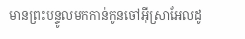មានព្រះបន្ទូលមកកាន់កូនចៅអ៊ីស្រាអែលដូ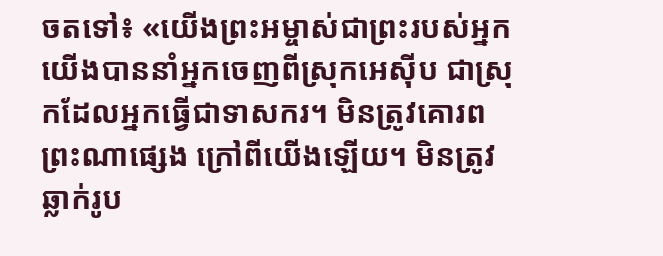ចតទៅ៖ «យើងព្រះអម្ចាស់ជាព្រះរបស់អ្នក យើងបាននាំអ្នកចេញពីស្រុកអេស៊ីប ជាស្រុកដែលអ្នកធ្វើជាទាសករ។ មិនត្រូវគោរពព្រះណាផ្សេង ក្រៅពីយើងឡើយ។ មិនត្រូវឆ្លាក់រូប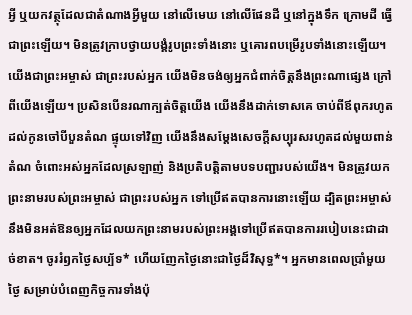អ្វី ឬយកវត្ថុដែលជាតំណាងអ្វីមួយ នៅលើមេឃ នៅលើផែនដី ឬនៅក្នុងទឹក ក្រោមដី ធ្វើជាព្រះឡើយ។ មិនត្រូវក្រាបថ្វាយបង្គំរូបព្រះទាំងនោះ ឬគោរពបម្រើរូបទាំងនោះឡើយ។ យើងជាព្រះអម្ចាស់ ជាព្រះរបស់អ្នក យើងមិនចង់ឲ្យអ្នកជំពាក់ចិត្តនឹងព្រះណាផ្សេង ក្រៅពីយើងឡើយ។ ប្រសិនបើនរណាក្បត់ចិត្តយើង យើងនឹងដាក់ទោសគេ ចាប់ពីឪពុករហូតដល់កូនចៅបីបួនតំណ ផ្ទុយទៅវិញ យើងនឹងសម្តែងសេចក្ដីសប្បុរសរហូតដល់មួយពាន់តំណ ចំពោះអស់អ្នកដែលស្រឡាញ់ និងប្រតិបត្តិតាមបទបញ្ជារបស់យើង។ មិនត្រូវយកព្រះនាមរបស់ព្រះអម្ចាស់ ជាព្រះរបស់អ្នក ទៅប្រើឥតបានការនោះឡើយ ដ្បិតព្រះអម្ចាស់នឹងមិនអត់ឱនឲ្យអ្នកដែលយកព្រះនាមរបស់ព្រះអង្គទៅប្រើឥតបានការរបៀបនេះជាដាច់ខាត។ ចូររំឭកថ្ងៃសប្ប័ទ* ហើយញែកថ្ងៃនោះជាថ្ងៃដ៏វិសុទ្ធ*។ អ្នកមានពេលប្រាំមួយថ្ងៃ សម្រាប់បំពេញកិច្ចការទាំងប៉ុ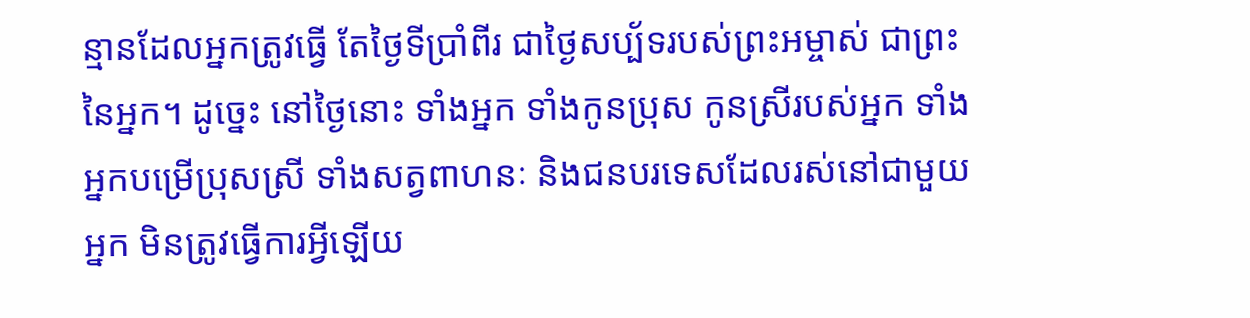ន្មានដែលអ្នកត្រូវធ្វើ តែថ្ងៃទីប្រាំពីរ ជាថ្ងៃសប្ប័ទរបស់ព្រះអម្ចាស់ ជាព្រះនៃអ្នក។ ដូច្នេះ នៅថ្ងៃនោះ ទាំងអ្នក ទាំងកូនប្រុស កូនស្រីរបស់អ្នក ទាំងអ្នកបម្រើប្រុសស្រី ទាំងសត្វពាហនៈ និងជនបរទេសដែលរស់នៅជាមួយអ្នក មិនត្រូវធ្វើការអ្វីឡើយ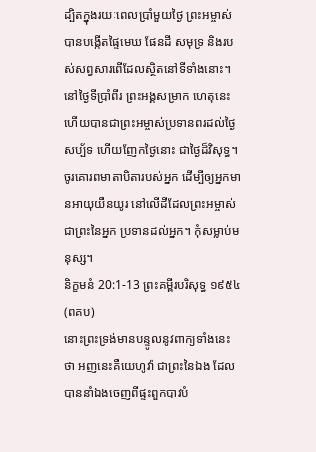ដ្បិតក្នុងរយៈពេលប្រាំមួយថ្ងៃ ព្រះអម្ចាស់បានបង្កើតផ្ទៃមេឃ ផែនដី សមុទ្រ និងរបស់សព្វសារពើដែលស្ថិតនៅទីទាំងនោះ។ នៅថ្ងៃទីប្រាំពីរ ព្រះអង្គសម្រាក ហេតុនេះហើយបានជាព្រះអម្ចាស់ប្រទានពរដល់ថ្ងៃសប្ប័ទ ហើយញែកថ្ងៃនោះ ជាថ្ងៃដ៏វិសុទ្ធ។ ចូរគោរពមាតាបិតារបស់អ្នក ដើម្បីឲ្យអ្នកមានអាយុយឺនយូរ នៅលើដីដែលព្រះអម្ចាស់ជាព្រះនៃអ្នក ប្រទានដល់អ្នក។ កុំសម្លាប់មនុស្ស។
និក្ខមនំ 20:1-13 ព្រះគម្ពីរបរិសុទ្ធ ១៩៥៤ (ពគប)
នោះព្រះទ្រង់មានបន្ទូលនូវពាក្យទាំងនេះថា អញនេះគឺយេហូវ៉ា ជាព្រះនៃឯង ដែលបាននាំឯងចេញពីផ្ទះពួកបាវបំ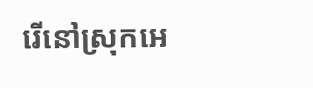រើនៅស្រុកអេ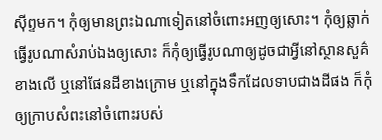ស៊ីព្ទមក។ កុំឲ្យមានព្រះឯណាទៀតនៅចំពោះអញឲ្យសោះ។ កុំឲ្យឆ្លាក់ធ្វើរូបណាសំរាប់ឯងឲ្យសោះ ក៏កុំឲ្យធ្វើរូបណាឲ្យដូចជាអ្វីនៅស្ថានសួគ៌ខាងលើ ឬនៅផែនដីខាងក្រោម ឬនៅក្នុងទឹកដែលទាបជាងដីផង ក៏កុំឲ្យក្រាបសំពះនៅចំពោះរបស់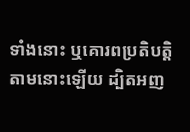ទាំងនោះ ឬគោរពប្រតិបត្តិតាមនោះឡើយ ដ្បិតអញ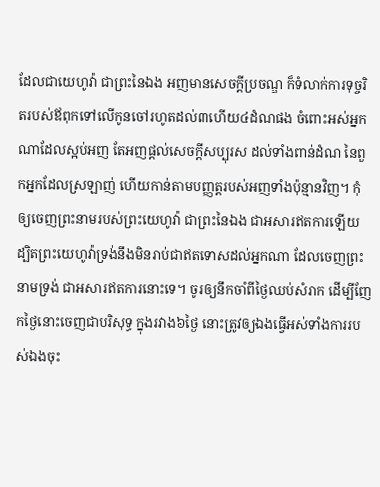ដែលជាយេហូវ៉ា ជាព្រះនៃឯង អញមានសេចក្ដីប្រចណ្ឌ ក៏ទំលាក់ការទុច្ចរិតរបស់ឪពុកទៅលើកូនចៅរហូតដល់៣ហើយ៤ដំណផង ចំពោះអស់អ្នកណាដែលស្អប់អញ តែអញផ្តល់សេចក្ដីសប្បុរស ដល់ទាំងពាន់ដំណ នៃពួកអ្នកដែលស្រឡាញ់ ហើយកាន់តាមបញ្ញត្តរបស់អញទាំងប៉ុន្មានវិញ។ កុំឲ្យចេញព្រះនាមរបស់ព្រះយេហូវ៉ា ជាព្រះនៃឯង ជាអសារឥតការឡើយ ដ្បិតព្រះយេហូវ៉ាទ្រង់នឹងមិនរាប់ជាឥតទោសដល់អ្នកណា ដែលចេញព្រះនាមទ្រង់ ជាអសារឥតការនោះទេ។ ចូរឲ្យនឹកចាំពីថ្ងៃឈប់សំរាក ដើម្បីញែកថ្ងៃនោះចេញជាបរិសុទ្ធ ក្នុងរវាង៦ថ្ងៃ នោះត្រូវឲ្យឯងធ្វើអស់ទាំងការរបស់ឯងចុះ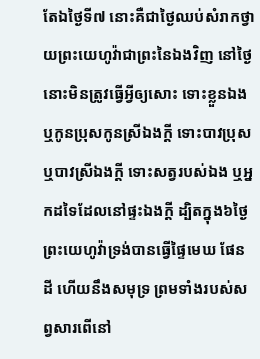តែឯថ្ងៃទី៧ នោះគឺជាថ្ងៃឈប់សំរាកថ្វាយព្រះយេហូវ៉ាជាព្រះនៃឯងវិញ នៅថ្ងៃនោះមិនត្រូវធ្វើអ្វីឲ្យសោះ ទោះខ្លួនឯង ឬកូនប្រុសកូនស្រីឯងក្តី ទោះបាវប្រុស ឬបាវស្រីឯងក្តី ទោះសត្វរបស់ឯង ឬអ្នកដទៃដែលនៅផ្ទះឯងក្តី ដ្បិតក្នុង៦ថ្ងៃព្រះយេហូវ៉ាទ្រង់បានធ្វើផ្ទៃមេឃ ផែនដី ហើយនឹងសមុទ្រ ព្រមទាំងរបស់សព្វសារពើនៅ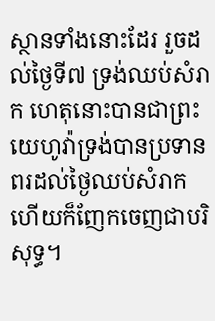ស្ថានទាំងនោះដែរ រួចដល់ថ្ងៃទី៧ ទ្រង់ឈប់សំរាក ហេតុនោះបានជាព្រះយេហូវ៉ាទ្រង់បានប្រទានពរដល់ថ្ងៃឈប់សំរាក ហើយក៏ញែកចេញជាបរិសុទ្ធ។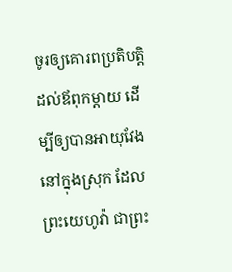ចូរឲ្យគោរពប្រតិបត្តិដល់ឪពុកម្តាយ ដើម្បីឲ្យបានអាយុវែងនៅក្នុងស្រុក ដែលព្រះយេហូវ៉ា ជាព្រះ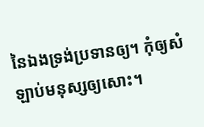នៃឯងទ្រង់ប្រទានឲ្យ។ កុំឲ្យសំឡាប់មនុស្សឲ្យសោះ។